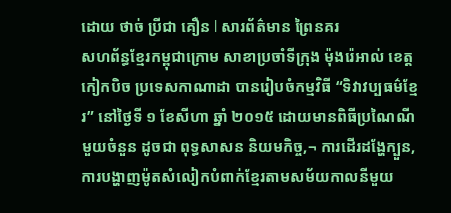ដោយ ថាច់ ប្រីជា គឿន l សារព័ត៌មាន ព្រៃនគរ
សហព័ន្ធខ្មែរកម្ពុជាក្រោម សាខាប្រចាំទីក្រុង ម៉ុងរ៉េអាល់ ខេត្តកៀកបិច ប្រទេសកាណាដា បានរៀបចំកម្មវិធី “ទិវាវប្បធម៌ខ្មែរ” នៅថ្ងៃទី ១ ខែសីហា ឆ្នាំ ២០១៥ ដោយមានពិធីប្រណៃណីមួយចំនួន ដូចជា ពុទ្ធសាសន និយមកិច្ច,¬ ការដើរដង្ហែក្បួន, ការបង្ហាញម៉ូតសំលៀកបំពាក់ខ្មែរតាមសម័យកាលនីមួយ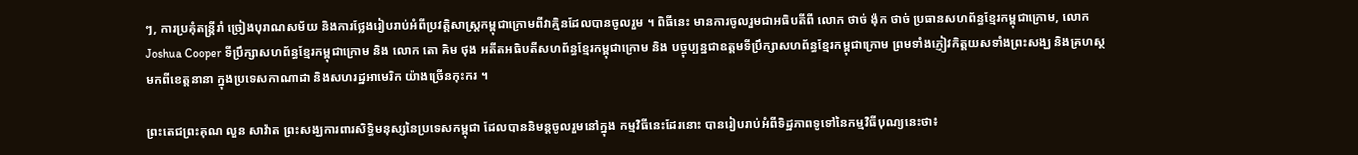ៗ, ការប្រគុំតន្ត្រីរាំ ច្រៀងបុរាណសម័យ និងការថ្លែងរៀបរាប់អំពីប្រវត្តិសាស្ត្រកម្ពុជាក្រោមពីវាគ្មិនដែលបានចូលរួម ។ ពិធីនេះ មានការចូលរួមជាអធិបតីពី លោក ថាច់ ង៉ុក ថាច់ ប្រធានសហព័ន្ធខ្មែរកម្ពុជាក្រោម, លោក Joshua Cooper ទីប្រឹក្សាសហព័ន្ធខ្មែរកម្ពុជាក្រោម និង លោក តោ គិម ថុង អតីតអធិបតីសហព័ន្ធខ្មែរកម្ពុជាក្រោម និង បច្ចុប្បន្នជាឧត្ដមទីប្រឹក្សាសហព័ន្ធខ្មែរកម្ពុជាក្រោម ព្រមទាំងភ្ញៀវកិត្តយសទាំងព្រះសង្ឃ និងគ្រហស្ថ មកពីខេត្តនានា ក្នុងប្រទេសកាណាដា និងសហរដ្ឋអាមេរិក យ៉ាងច្រើនកុះករ ។

ព្រះតេជព្រះគុណ លួន សាវ៉ាត ព្រះសង្ឃការពារសិទ្ធិមនុស្សនៃប្រទេសកម្ពុជា ដែលបាននិមន្តចូលរួមនៅក្នុង កម្មវិធីនេះដែរនោះ បានរៀបរាប់អំពីទិដ្ឋភាពទូទៅនៃកម្មវិធីបុណ្យនេះថា៖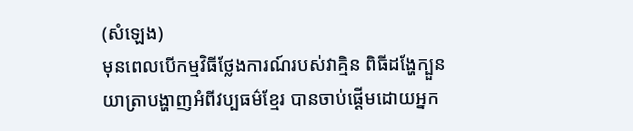(សំឡេង)
មុនពេលបើកម្មវិធីថ្លែងការណ៍របស់វាគ្មិន ពិធីដង្ហែក្បួនយាត្រាបង្ហាញអំពីវប្បធម៌ខ្មែរ បានចាប់ផ្ដើមដោយអ្នក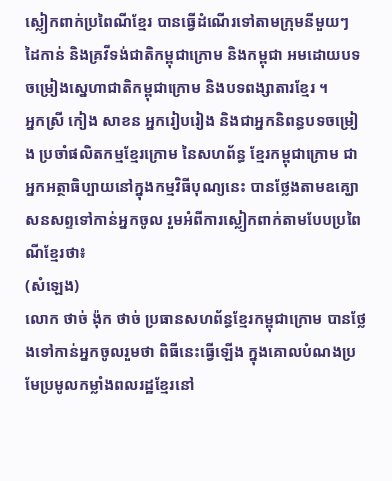ស្លៀកពាក់ប្រពៃណីខ្មែរ បានធ្វើដំណើរទៅតាមក្រុមនីមួយៗ ដៃកាន់ និងគ្រវីទង់ជាតិកម្ពុជាក្រោម និងកម្ពុជា អមដោយបទចម្រៀងស្នេហាជាតិកម្ពុជាក្រោម និងបទពង្សាតារខ្មែរ ។
អ្នកស្រី កៀង សាខន អ្នករៀបរៀង និងជាអ្នកនិពន្ធបទចម្រៀង ប្រចាំផលិតកម្មខ្មែរក្រោម នៃសហព័ន្ធ ខ្មែរកម្ពុជាក្រោម ជាអ្នកអត្ថាធិប្បាយនៅក្នុងកម្មវិធីបុណ្យនេះ បានថ្លែងតាមឧគ្ឃោសនសព្ទទៅកាន់អ្នកចូល រួមអំពីការស្លៀកពាក់តាមបែបប្រពៃណីខ្មែរថា៖
(សំឡេង)
លោក ថាច់ ង៉ុក ថាច់ ប្រធានសហព័ន្ធខ្មែរកម្ពុជាក្រោម បានថ្លែងទៅកាន់អ្នកចូលរួមថា ពិធីនេះធ្វើឡើង ក្នុងគោលបំណងប្រមែប្រមូលកម្លាំងពលរដ្ឋខ្មែរនៅ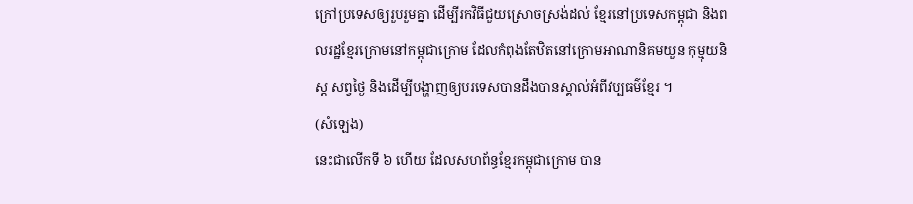ក្រៅប្រទេសឲ្យរួបរួមគ្នា ដើម្បីរកវិធីជួយស្រោចស្រង់ដល់ ខ្មែរនៅប្រទេសកម្ពុជា និងពលរដ្ឋខ្មែរក្រោមនៅកម្ពុជាក្រោម ដែលកំពុងតែឋិតនៅក្រោមអាណានិគមយួន កុម្មុយនិស្ត សព្វថ្ងៃ និងដើម្បីបង្ហាញឲ្យបរទេសបានដឹងបានស្គាល់អំពីវប្បធម៌ខ្មែរ ។
(សំឡេង)
នេះជាលើកទី ៦ ហើយ ដែលសហព័ន្ធខ្មែរកម្ពុជាក្រោម បាន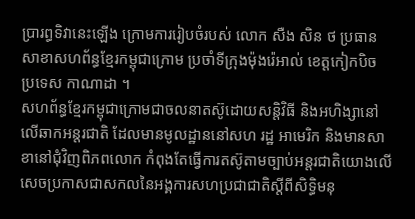ប្រារព្ធទិវានេះឡើង ក្រោមការរៀបចំរបស់ លោក សឺង សិន ថ ប្រធានសាខាសហព័ន្ធខ្មែរកម្ពុជាក្រោម ប្រចាំទីក្រុងម៉ុងរ៉េអាល់ ខេត្តកៀកបិច ប្រទេស កាណាដា ។
សហព័ន្ធខ្មែរកម្ពុជាក្រោមជាចលនាតស៊ូដោយសន្តិវិធី និងអហិង្សានៅលើឆាកអន្តរជាតិ ដែលមានមូលដ្ឋាននៅសហ រដ្ឋ អាមេរិក និងមានសាខានៅជុំវិញពិភពលោក កំពុងតែធ្វើការតស៊ូតាមច្បាប់អន្តរជាតិយោងលើ សេចប្រកាសជាសកលនៃអង្គការសហប្រជាជាតិស្ដីពីសិទ្ធិមនុ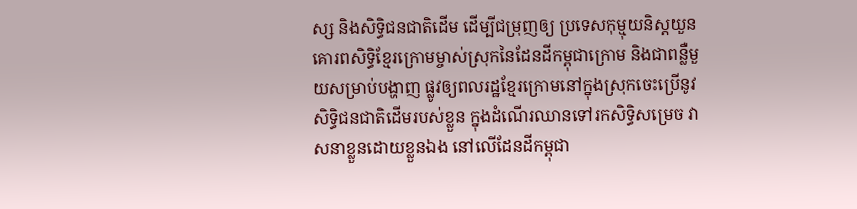ស្ស និងសិទ្ធិជនជាតិដើម ដើម្បីជម្រុញឲ្យ ប្រទេសកុម្មុយនិស្តយួនគោរពសិទ្ធិខ្មែរក្រោមម្ចាស់ស្រុកនៃដែនដីកម្ពុជាក្រោម និងជាពន្លឺមួយសម្រាប់បង្ហាញ ផ្លូវឲ្យពលរដ្ឋខ្មែរក្រោមនៅក្នុងស្រុកចេះប្រើនូវសិទ្ធិជនជាតិដើមរបស់ខ្លួន ក្នុងដំណើរឈានទៅរកសិទ្ធិសម្រេច វាសនាខ្លួនដោយខ្លួនឯង នៅលើដែនដីកម្ពុជា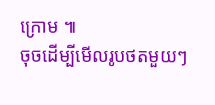ក្រោម ៕
ចុចដើម្បីមើលរូបថតមួយៗ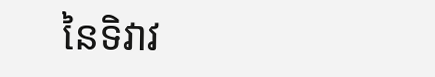នៃទិវាវ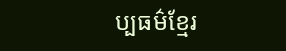ប្បធម៌ខ្មែរ